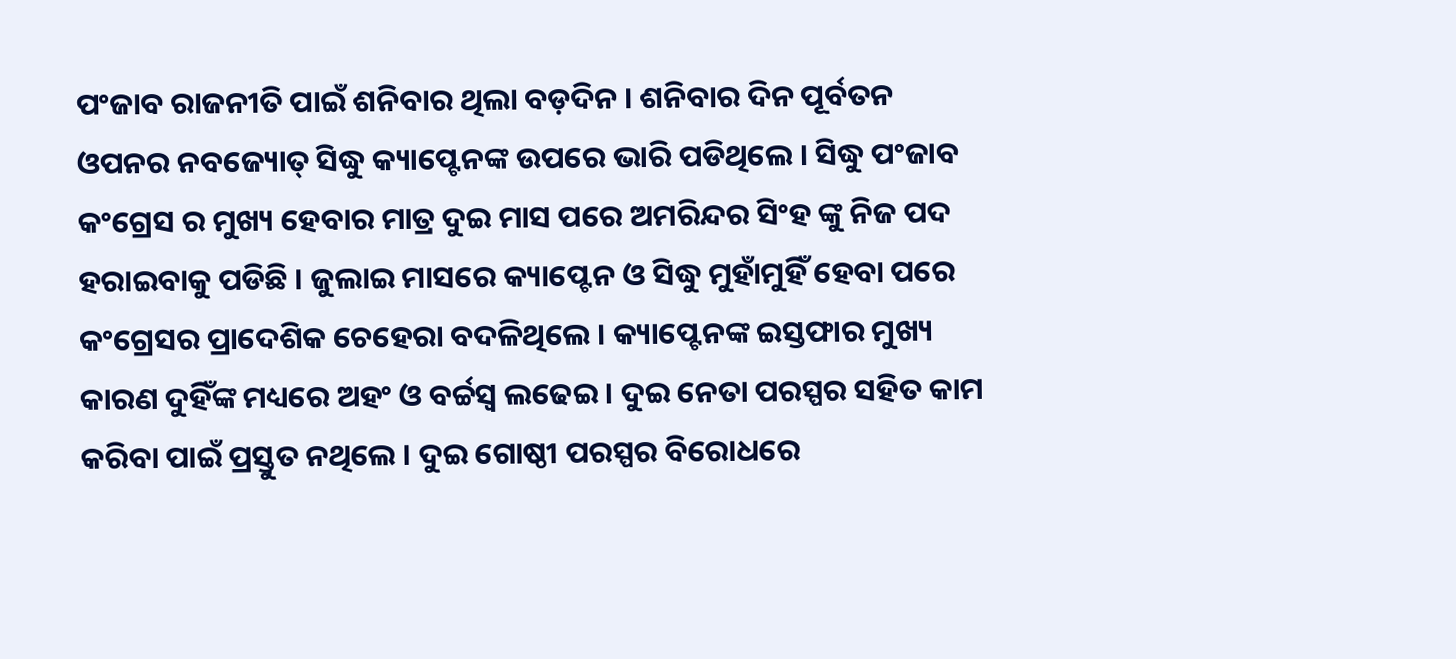ପଂଜାବ ରାଜନୀତି ପାଇଁ ଶନିବାର ଥିଲା ବଡ଼ଦିନ । ଶନିବାର ଦିନ ପୂର୍ବତନ ଓପନର ନବଜ୍ୟୋତ୍ ସିଦ୍ଧୁ କ୍ୟାପ୍ଟେନଙ୍କ ଉପରେ ଭାରି ପଡିଥିଲେ । ସିଦ୍ଧୁ ପଂଜାବ କଂଗ୍ରେସ ର ମୁଖ୍ୟ ହେବାର ମାତ୍ର ଦୁଇ ମାସ ପରେ ଅମରିନ୍ଦର ସିଂହ ଙ୍କୁ ନିଜ ପଦ ହରାଇବାକୁ ପଡିଛି । ଜୁଲାଇ ମାସରେ କ୍ୟାପ୍ଟେନ ଓ ସିଦ୍ଧୁ ମୁହାଁମୁହିଁ ହେବା ପରେ କଂଗ୍ରେସର ପ୍ରାଦେଶିକ ଚେହେରା ବଦଳିଥିଲେ । କ୍ୟାପ୍ଟେନଙ୍କ ଇସ୍ତଫାର ମୁଖ୍ୟ କାରଣ ଦୁହିଁଙ୍କ ମଧ୍ୟରେ ଅହଂ ଓ ବର୍ଚ୍ଚସ୍ୱ ଲଢେଇ । ଦୁଇ ନେତା ପରସ୍ପର ସହିତ କାମ କରିବା ପାଇଁ ପ୍ରସ୍ତୁତ ନଥିଲେ । ଦୁଇ ଗୋଷ୍ଠୀ ପରସ୍ପର ବିରୋଧରେ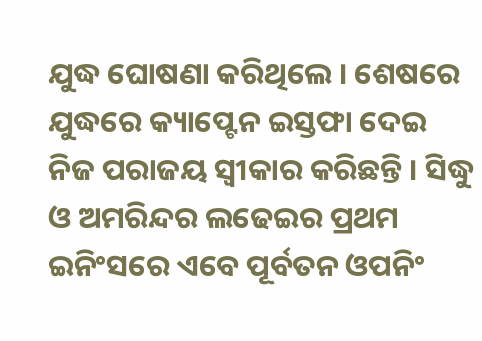ଯୁଦ୍ଧ ଘୋଷଣା କରିଥିଲେ । ଶେଷରେ ଯୁଦ୍ଧରେ କ୍ୟାପ୍ଟେନ ଇସ୍ତଫା ଦେଇ ନିଜ ପରାଜୟ ସ୍ୱୀକାର କରିଛନ୍ତି । ସିଦ୍ଧୁ ଓ ଅମରିନ୍ଦର ଲଢେଇର ପ୍ରଥମ ଇନିଂସରେ ଏବେ ପୂର୍ବତନ ଓପନିଂ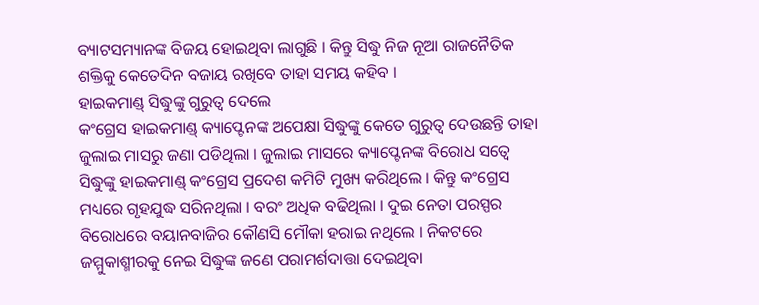ବ୍ୟାଟସମ୍ୟାନଙ୍କ ବିଜୟ ହୋଇଥିବା ଲାଗୁଛି । କିନ୍ତୁ ସିଦ୍ଧୁ ନିଜ ନୂଆ ରାଜନୈତିକ ଶକ୍ତିକୁ କେତେଦିନ ବଜାୟ ରଖିବେ ତାହା ସମୟ କହିବ ।
ହାଇକମାଣ୍ଡ୍ ସିଦ୍ଧୁଙ୍କୁ ଗୁରୁତ୍ୱ ଦେଲେ
କଂଗ୍ରେସ ହାଇକମାଣ୍ଡ୍ କ୍ୟାପ୍ଟେନଙ୍କ ଅପେକ୍ଷା ସିଦ୍ଧୁଙ୍କୁ କେତେ ଗୁରୁତ୍ୱ ଦେଉଛନ୍ତି ତାହା ଜୁଲାଇ ମାସରୁ ଜଣା ପଡିଥିଲା । ଜୁଲାଇ ମାସରେ କ୍ୟାପ୍ଟେନଙ୍କ ବିରୋଧ ସତ୍ୱେ ସିଦ୍ଧୁଙ୍କୁ ହାଇକମାଣ୍ଡ୍ କଂଗ୍ରେସ ପ୍ରଦେଶ କମିଟି ମୁଖ୍ୟ କରିଥିଲେ । କିନ୍ତୁ କଂଗ୍ରେସ ମଧ୍ୟରେ ଗୃହଯୁଦ୍ଧ ସରିନଥିଲା । ବରଂ ଅଧିକ ବଢିଥିଲା । ଦୁଇ ନେତା ପରସ୍ପର ବିରୋଧରେ ବୟାନବାଜିର କୌଣସି ମୌକା ହରାଇ ନଥିଲେ । ନିକଟରେ ଜମ୍ମୁକାଶ୍ମୀରକୁ ନେଇ ସିଦ୍ଧୁଙ୍କ ଜଣେ ପରାମର୍ଶଦାତ୍ତା ଦେଇଥିବା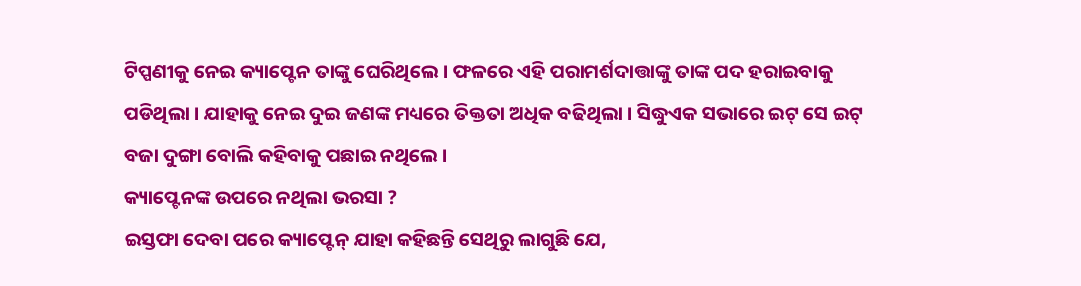ଟିପ୍ପଣୀକୁ ନେଇ କ୍ୟାପ୍ଟେନ ତାଙ୍କୁ ଘେରିଥିଲେ । ଫଳରେ ଏହି ପରାମର୍ଶଦାତ୍ତାଙ୍କୁ ତାଙ୍କ ପଦ ହରାଇବାକୁ ପଡିଥିଲା । ଯାହାକୁ ନେଇ ଦୁଇ ଜଣଙ୍କ ମଧ୍ୟରେ ତିକ୍ତତା ଅଧିକ ବଢିଥିଲା । ସିଦ୍ଧୁଏକ ସଭାରେ ଇଟ୍ ସେ ଇଟ୍ ବଜା ଦୁଙ୍ଗା ବୋଲି କହିବାକୁ ପଛାଇ ନଥିଲେ ।
କ୍ୟାପ୍ଟେନଙ୍କ ଉପରେ ନଥିଲା ଭରସା ?
ଇସ୍ତଫା ଦେବା ପରେ କ୍ୟାପ୍ଟେନ୍ ଯାହା କହିଛନ୍ତି ସେଥିରୁ ଲାଗୁଛି ଯେ,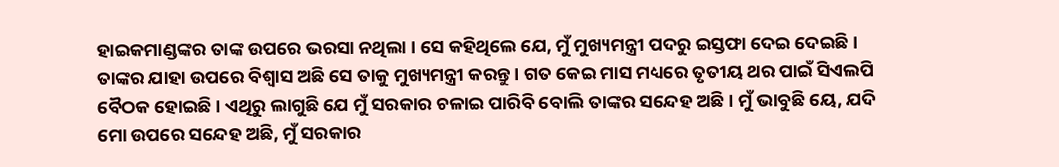ହାଇକମାଣ୍ଡଙ୍କର ତାଙ୍କ ଉପରେ ଭରସା ନଥିଲା । ସେ କହିଥିଲେ ଯେ, ମୁଁ ମୁଖ୍ୟମନ୍ତ୍ରୀ ପଦରୁ ଇସ୍ତଫା ଦେଇ ଦେଇଛି । ତାଙ୍କର ଯାହା ଉପରେ ବିଶ୍ୱାସ ଅଛି ସେ ତାକୁ ମୁଖ୍ୟମନ୍ତ୍ରୀ କରନ୍ତୁ । ଗତ କେଇ ମାସ ମଧ୍ୟରେ ତୃତୀୟ ଥର ପାଇଁ ସିଏଲପି ବୈଠକ ହୋଇଛି । ଏଥିରୁ ଲାଗୁଛି ଯେ ମୁଁ ସରକାର ଚଳାଇ ପାରିବି ବୋଲି ତାଙ୍କର ସନ୍ଦେହ ଅଛି । ମୁଁ ଭାବୁଛି ୟେ, ଯଦି ମୋ ଉପରେ ସନ୍ଦେହ ଅଛି, ମୁଁ ସରକାର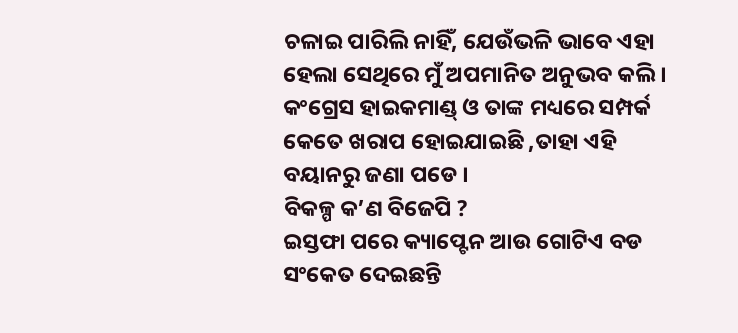ଚଳାଇ ପାରିଲି ନାହିଁ, ଯେଉଁଭଳି ଭାବେ ଏହା ହେଲା ସେଥିରେ ମୁଁ ଅପମାନିତ ଅନୁଭବ କଲି । କଂଗ୍ରେସ ହାଇକମାଣ୍ଡ୍ ଓ ତାଙ୍କ ମଧ୍ୟରେ ସମ୍ପର୍କ କେତେ ଖରାପ ହୋଇଯାଇଛି ,ତାହା ଏହି ବୟାନରୁ ଜଣା ପଡେ ।
ବିକଳ୍ପ କ’ଣ ବିଜେପି ?
ଇସ୍ତଫା ପରେ କ୍ୟାପ୍ଟେନ ଆଉ ଗୋଟିଏ ବଡ ସଂକେତ ଦେଇଛନ୍ତି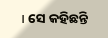। ସେ କହିଛନ୍ତି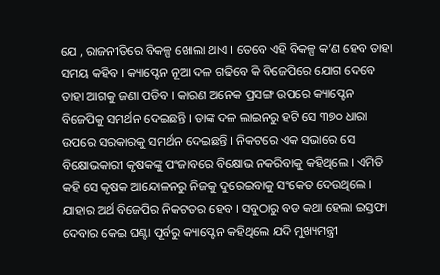ଯେ , ରାଜନୀତିରେ ବିକଳ୍ପ ଖୋଲା ଥାଏ । ତେବେ ଏହି ବିକଳ୍ପ କ’ଣ ହେବ ତାହା ସମୟ କହିବ । କ୍ୟାପ୍ଟେନ ନୂଆ ଦଳ ଗଢିବେ କି ବିଜେପିରେ ଯୋଗ ଦେବେ ତାହା ଆଗକୁ ଜଣା ପଡିବ । କାରଣ ଅନେକ ପ୍ରସଙ୍ଗ ଉପରେ କ୍ୟାପ୍ଟେନ ବିଜେପିକୁ ସମର୍ଥନ ଦେଇଛନ୍ତି । ତାଙ୍କ ଦଳ ଲାଇନରୁ ହଟି ସେ ୩୭୦ ଧାରା ଉପରେ ସରକାରକୁ ସମର୍ଥନ ଦେଇଛନ୍ତି । ନିକଟରେ ଏକ ସଭାରେ ସେ ବିକ୍ଷୋଭକାରୀ କୃଷକଙ୍କୁ ପଂଜାବରେ ବିକ୍ଷୋଭ ନକରିବାକୁ କହିଥିଲେ । ଏମିତି କହି ସେ କୃଷକ ଆନ୍ଦୋଳନରୁ ନିଜକୁ ଦୁରେଇବାକୁ ସଂକେତ ଦେଉଥିଲେ । ଯାହାର ଅର୍ଥ ବିଜେପିର ନିକଟତର ହେବ । ସବୁଠାରୁ ବଡ କଥା ହେଲା ଇସ୍ତଫା ଦେବାର କେଇ ଘଣ୍ଟା ପୂର୍ବରୁ କ୍ୟାପ୍ଟେନ କହିଥିଲେ ଯଦି ମୁଖ୍ୟମନ୍ତ୍ରୀ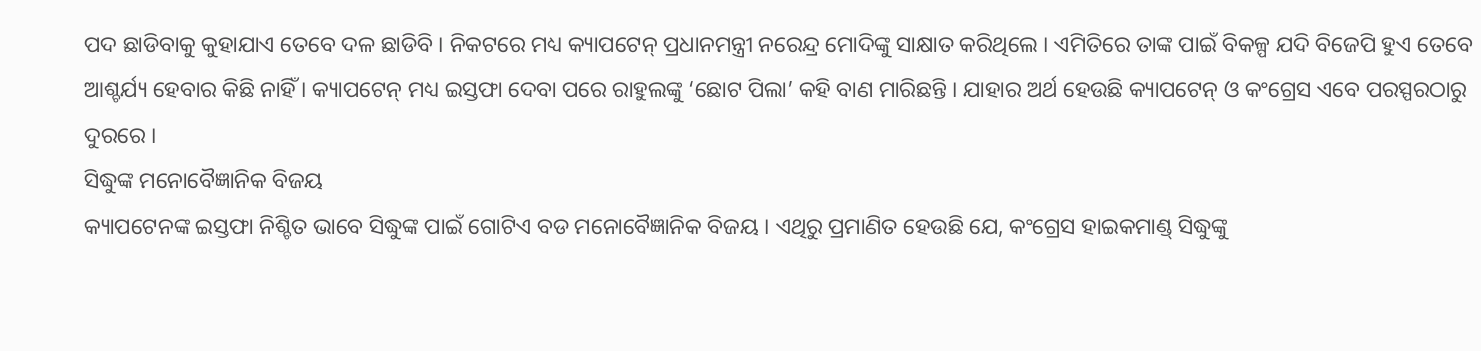ପଦ ଛାଡିବାକୁ କୁହାଯାଏ ତେବେ ଦଳ ଛାଡିବି । ନିକଟରେ ମଧ୍ୟ କ୍ୟାପଟେନ୍ ପ୍ରଧାନମନ୍ତ୍ରୀ ନରେନ୍ଦ୍ର ମୋଦିଙ୍କୁ ସାକ୍ଷାତ କରିଥିଲେ । ଏମିତିରେ ତାଙ୍କ ପାଇଁ ବିକଳ୍ପ ଯଦି ବିଜେପି ହୁଏ ତେବେ ଆଶ୍ଚର୍ଯ୍ୟ ହେବାର କିଛି ନାହିଁ । କ୍ୟାପଟେନ୍ ମଧ୍ୟ ଇସ୍ତଫା ଦେବା ପରେ ରାହୁଲଙ୍କୁ ‘ଛୋଟ ପିଲା’ କହି ବାଣ ମାରିଛନ୍ତି । ଯାହାର ଅର୍ଥ ହେଉଛି କ୍ୟାପଟେନ୍ ଓ କଂଗ୍ରେସ ଏବେ ପରସ୍ପରଠାରୁ ଦୁରରେ ।
ସିଦ୍ଧୁଙ୍କ ମନୋବୈଜ୍ଞାନିକ ବିଜୟ
କ୍ୟାପଟେନଙ୍କ ଇସ୍ତଫା ନିଶ୍ଚିତ ଭାବେ ସିଦ୍ଧୁଙ୍କ ପାଇଁ ଗୋଟିଏ ବଡ ମନୋବୈଜ୍ଞାନିକ ବିଜୟ । ଏଥିରୁ ପ୍ରମାଣିତ ହେଉଛି ଯେ, କଂଗ୍ରେସ ହାଇକମାଣ୍ଡ୍ ସିଦ୍ଧୁଙ୍କୁ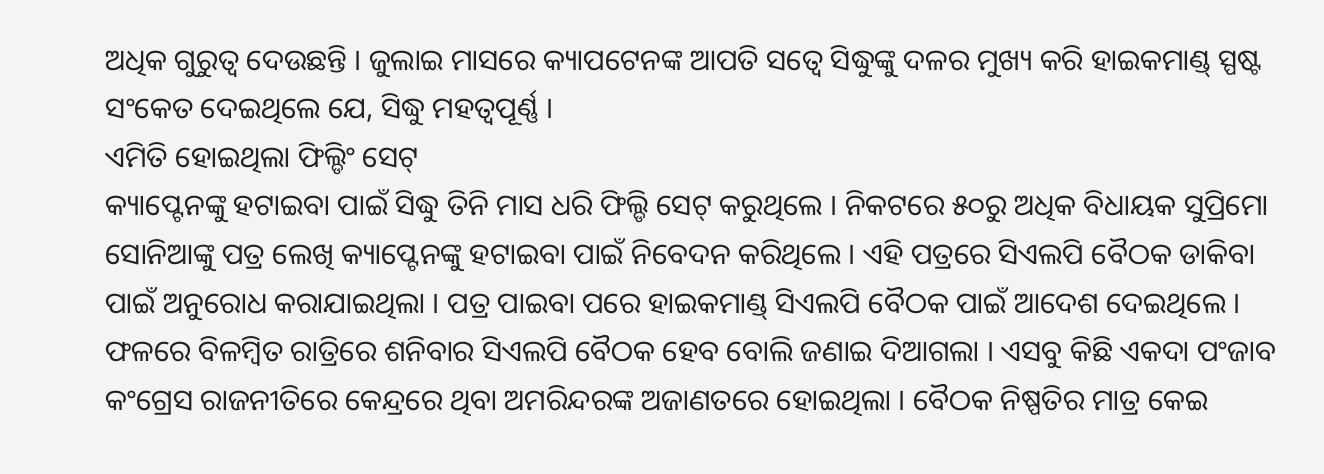ଅଧିକ ଗୁରୁତ୍ୱ ଦେଉଛନ୍ତି । ଜୁଲାଇ ମାସରେ କ୍ୟାପଟେନଙ୍କ ଆପତି ସତ୍ୱେ ସିଦ୍ଧୁଙ୍କୁ ଦଳର ମୁଖ୍ୟ କରି ହାଇକମାଣ୍ଡ୍ ସ୍ପଷ୍ଟ ସଂକେତ ଦେଇଥିଲେ ଯେ, ସିଦ୍ଧୁ ମହତ୍ୱପୂର୍ଣ୍ଣ ।
ଏମିତି ହୋଇଥିଲା ଫିଲ୍ଡିଂ ସେଟ୍
କ୍ୟାପ୍ଟେନଙ୍କୁ ହଟାଇବା ପାଇଁ ସିଦ୍ଧୁ ତିନି ମାସ ଧରି ଫିଲ୍ଡି ସେଟ୍ କରୁଥିଲେ । ନିକଟରେ ୫୦ରୁ ଅଧିକ ବିଧାୟକ ସୁପ୍ରିମୋ ସୋନିଆଙ୍କୁ ପତ୍ର ଲେଖି କ୍ୟାପ୍ଟେନଙ୍କୁ ହଟାଇବା ପାଇଁ ନିବେଦନ କରିଥିଲେ । ଏହି ପତ୍ରରେ ସିଏଲପି ବୈଠକ ଡାକିବା ପାଇଁ ଅନୁରୋଧ କରାଯାଇଥିଲା । ପତ୍ର ପାଇବା ପରେ ହାଇକମାଣ୍ଡ୍ ସିଏଲପି ବୈଠକ ପାଇଁ ଆଦେଶ ଦେଇଥିଲେ । ଫଳରେ ବିଳମ୍ବିତ ରାତ୍ରିରେ ଶନିବାର ସିଏଲପି ବୈଠକ ହେବ ବୋଲି ଜଣାଇ ଦିଆଗଲା । ଏସବୁ କିଛି ଏକଦା ପଂଜାବ କଂଗ୍ରେସ ରାଜନୀତିରେ କେନ୍ଦ୍ରରେ ଥିବା ଅମରିନ୍ଦରଙ୍କ ଅଜାଣତରେ ହୋଇଥିଲା । ବୈଠକ ନିଷ୍ପତିର ମାତ୍ର କେଇ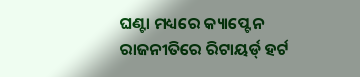ଘଣ୍ଟା ମଧ୍ୟରେ କ୍ୟାପ୍ଟେନ ରାଜନୀତିରେ ରିଟାୟର୍ଡ୍ ହର୍ଟ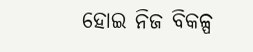ହୋଇ ନିଜ ବିକଳ୍ପ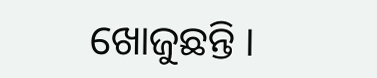ଖୋଜୁଛନ୍ତି ।